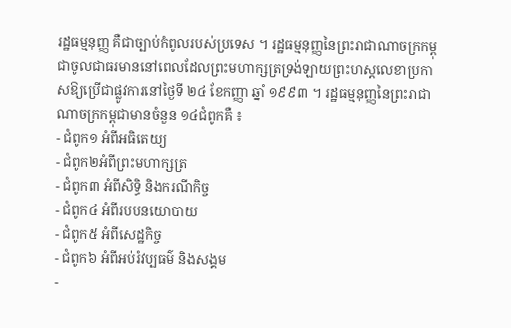រដ្ឋធម្មនុញ្ញ គឺជាច្បាប់កំពូលរបស់ប្រទេស ។ រដ្ឋធម្មនុញ្ញនៃព្រះរាជាណាចក្រកម្ពុជាចូលជាធរមាននៅពេលដែលព្រះមហាក្សត្រទ្រង់ឡាយព្រះហស្តលេខាប្រកាសឱ្យប្រើជាផ្លូវការនៅថ្ងៃទី ២៤ ខែកញ្ញា ឆ្នាំ ១៩៩៣ ។ រដ្ឋធម្មនុញ្ញនៃព្រះរាជាណាចក្រកម្ពុជាមានចំនួន ១៤ជំពូកគឺ ៖
- ជំពូក១ អំពីអធិតេយ្យ
- ជំពូក២អំពីព្រះមហាក្សត្រ
- ជំពូក៣ អំពីសិទ្ធិ និងករណីកិច្ច
- ជំពូក៤ អំពីរបបនយោបាយ
- ជំពូក៥ អំពីសេដ្ឋកិច្ច
- ជំពូក៦ អំពីអប់រំវប្បធម៌ និងសង្គម
-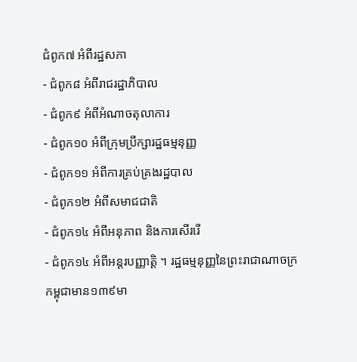ជំពូក៧ អំពីរដ្ឋសភា
- ជំពូក៨ អំពីរាជរដ្ឋាភិបាល
- ជំពូក៩ អំពីអំណាចតុលាការ
- ជំពូក១០ អំពីក្រុមប្រឹក្សារដ្ឋធម្មនុញ្ញ
- ជំពូក១១ អំពីការគ្រប់គ្រងរដ្ឋបាល
- ជំពូក១២ អំពីសមាជជាតិ
- ជំពូក១៤ អំពីអនុភាព និងការសើររើ
- ជំពូក១៤ អំពីអន្តរបញ្ញាត្តិ ។ រដ្ឋធម្មនុញ្ញនៃព្រះរាជាណាចក្រកម្ពុជាមាន១៣៩មា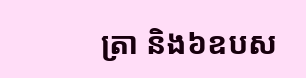ត្រា និង៦ឧបស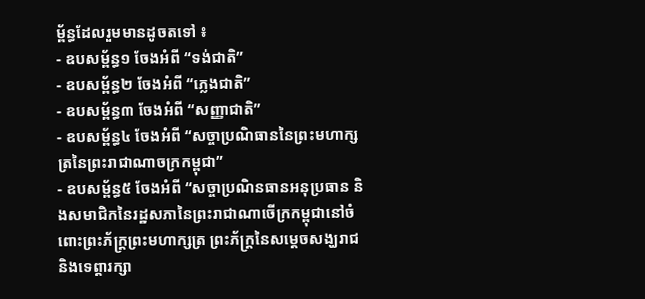ម្ព័ន្ធដែលរួមមានដូចតទៅ ៖
- ឧបសម្ព័ន្ធ១ ចែងអំពី “ទង់ជាតិ”
- ឧបសម្ព័ន្ធ២ ចែងអំពី “ភ្លេងជាតិ”
- ឧបសម្ព័ន្ធ៣ ចែងអំពី “សញ្ញាជាតិ”
- ឧបសម្ព័ន្ធ៤ ចែងអំពី “សច្ចាប្រណិធាននៃព្រះមហាក្សត្រនៃព្រះរាជាណាចក្រកម្ពុជា”
- ឧបសម្ព័ន្ធ៥ ចែងអំពី “សច្ចាប្រណិនធានអនុប្រធាន និងសមាជិកនៃរដ្ឋសភានៃព្រះរាជាណាចើក្រកម្ពុជានៅចំពោះព្រះភ័ក្រ្តព្រះមហាក្សត្រ ព្រះភ័ក្រ្តនៃសម្តេចសង្ឃរាជ និងទេព្តារក្សា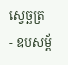ស្វេច្ឆត្រ
- ឧបសម្ព័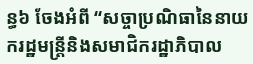ន្ធ៦ ចែងអំពី “សច្ចាប្រណិធានៃនាយករដ្ឋមន្ត្រីនិងសមាជិករដ្ឋាភិបាល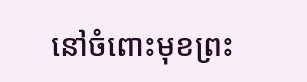នៅចំពោះមុខព្រះ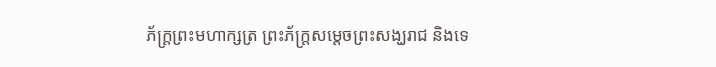ភ័ក្រ្តព្រះមហាក្សត្រ ព្រះភ័ក្រ្តសម្តេចព្រះសង្ឃរាជ និងទេ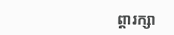ព្តារក្សា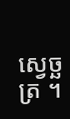ស្វេច្ឆត្រ ។